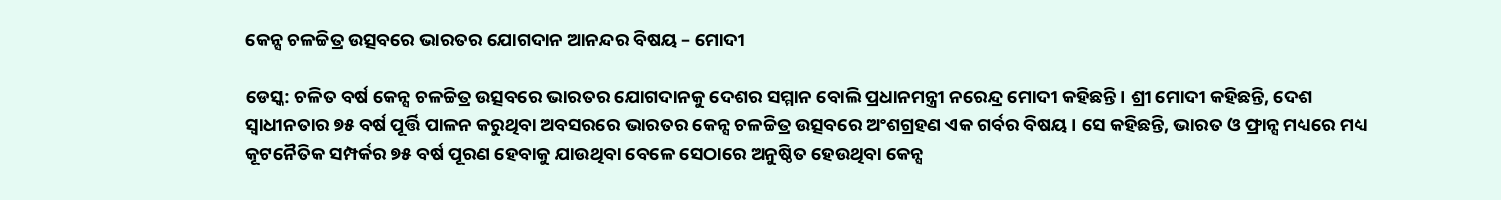କେନ୍ସ ଚଳଚ୍ଚିତ୍ର ଉତ୍ସବରେ ଭାରତର ଯୋଗଦାନ ଆନନ୍ଦର ବିଷୟ – ମୋଦୀ

ଡେସ୍କ: ଚଳିତ ବର୍ଷ କେନ୍ସ ଚଳଚ୍ଚିତ୍ର ଉତ୍ସବରେ ଭାରତର ଯୋଗଦାନକୁ ଦେଶର ସମ୍ମାନ ବୋଲି ପ୍ରଧାନମନ୍ତ୍ରୀ ନରେନ୍ଦ୍ର ମୋଦୀ କହିଛନ୍ତି। ଶ୍ରୀ ମୋଦୀ କହିଛନ୍ତି, ଦେଶ ସ୍ୱାଧୀନତାର ୭୫ ବର୍ଷ ପୂର୍ତ୍ତି ପାଳନ କରୁଥିବା ଅବସରରେ ଭାରତର କେନ୍ସ ଚଳଚ୍ଚିତ୍ର ଉତ୍ସବରେ ଅଂଶଗ୍ରହଣ ଏକ ଗର୍ବର ବିଷୟ। ସେ କହିଛନ୍ତି, ଭାରତ ଓ ଫ୍ରାନ୍ସ ମଧ୍ୟରେ ମଧ୍ୟ କୂଟନୈତିକ ସମ୍ପର୍କର ୭୫ ବର୍ଷ ପୂରଣ ହେବାକୁ ଯାଉଥିବା ବେଳେ ସେଠାରେ ଅନୁଷ୍ଠିତ ହେଉଥିବା କେନ୍ସ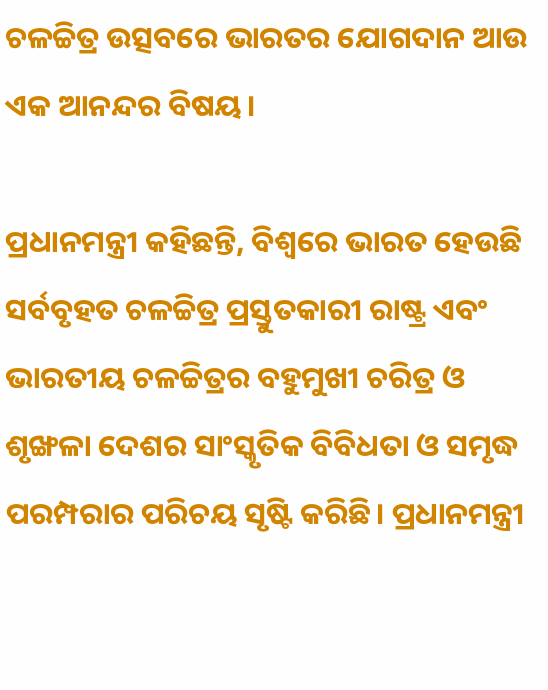ଚଳଚ୍ଚିତ୍ର ଉତ୍ସବରେ ଭାରତର ଯୋଗଦାନ ଆଉ ଏକ ଆନନ୍ଦର ବିଷୟ।

ପ୍ରଧାନମନ୍ତ୍ରୀ କହିଛନ୍ତି, ବିଶ୍ୱରେ ଭାରତ ହେଉଛି ସର୍ବବୃହତ ଚଳଚ୍ଚିତ୍ର ପ୍ରସ୍ତୁତକାରୀ ରାଷ୍ଟ୍ର ଏବଂ ଭାରତୀୟ ଚଳଚ୍ଚିତ୍ରର ବହୁମୁଖୀ ଚରିତ୍ର ଓ ଶୃଙ୍ଖଳା ଦେଶର ସାଂସ୍କୃତିକ ବିବିଧତା ଓ ସମୃଦ୍ଧ ପରମ୍ପରାର ପରିଚୟ ସୃଷ୍ଟି କରିଛି। ପ୍ରଧାନମନ୍ତ୍ରୀ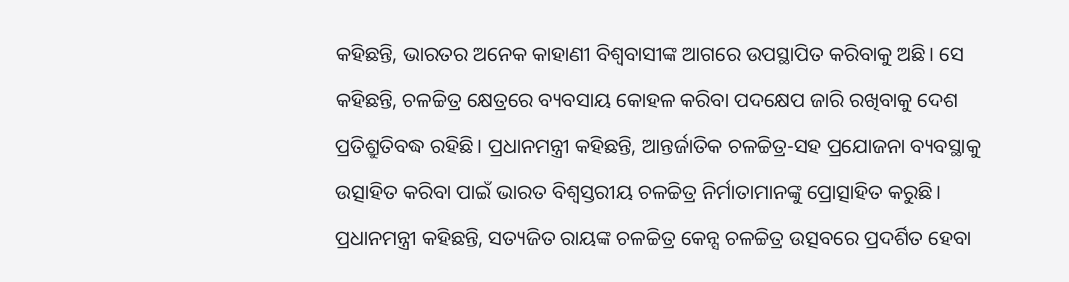କହିଛନ୍ତି, ଭାରତର ଅନେକ କାହାଣୀ ବିଶ୍ୱବାସୀଙ୍କ ଆଗରେ ଉପସ୍ଥାପିତ କରିବାକୁ ଅଛି। ସେ କହିଛନ୍ତି, ଚଳଚ୍ଚିତ୍ର କ୍ଷେତ୍ରରେ ବ୍ୟବସାୟ କୋହଳ କରିବା ପଦକ୍ଷେପ ଜାରି ରଖିବାକୁ ଦେଶ ପ୍ରତିଶ୍ରୁତିବଦ୍ଧ ରହିଛି। ପ୍ରଧାନମନ୍ତ୍ରୀ କହିଛନ୍ତି, ଆନ୍ତର୍ଜାତିକ ଚଳଚ୍ଚିତ୍ର-ସହ ପ୍ରଯୋଜନା ବ୍ୟବସ୍ଥାକୁ ଉତ୍ସାହିତ କରିବା ପାଇଁ ଭାରତ ବିଶ୍ୱସ୍ତରୀୟ ଚଳଚ୍ଚିତ୍ର ନିର୍ମାତାମାନଙ୍କୁ ପ୍ରୋତ୍ସାହିତ କରୁଛି। ପ୍ରଧାନମନ୍ତ୍ରୀ କହିଛନ୍ତି, ସତ୍ୟଜିତ ରାୟଙ୍କ ଚଳଚ୍ଚିତ୍ର କେନ୍ସ ଚଳଚ୍ଚିତ୍ର ଉତ୍ସବରେ ପ୍ରଦର୍ଶିତ ହେବା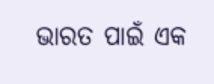ଭାରତ ପାଇଁ ଏକ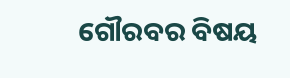ଗୌରବର ବିଷୟ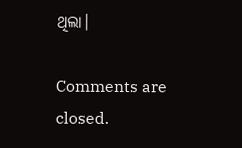ଥିଲା।

Comments are closed.